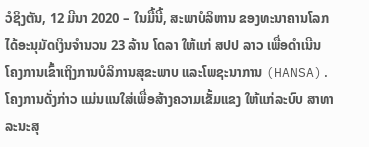ວໍຊິງຕັນ, 12 ມີນາ 2020 – ໃນມື້ນີ້, ສະພາບໍລິຫານ ຂອງທະນາຄານໂລກ ໄດ້ອະນຸມັດເງິນຈໍານວນ 23 ລ້ານ ໂດລາ ໃຫ້ແກ່ ສປປ ລາວ ເພື່ອດໍາເນີນ ໂຄງການເຂົ້າເຖິງການບໍລິການສຸຂະພາບ ແລະໂພຊະນາການ (HANSA). ໂຄງການດັ່ງກ່າວ ແມ່ນແນໃສ່ເພື່ອສ້າງຄວາມເຂັ້ມແຂງ ໃຫ້ແກ່ລະບົບ ສາທາລະນະສຸ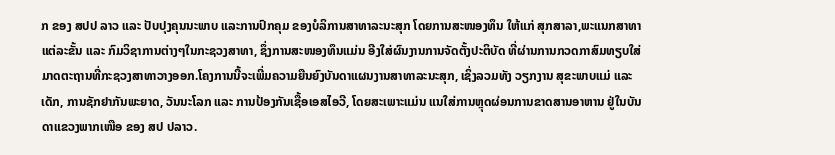ກ ຂອງ ສປປ ລາວ ແລະ ປັບປຸງຄຸນນະພາບ ແລະການປົກຄຸມ ຂອງບໍລິການສາທາລະນະສຸກ ໂດຍການສະໜອງທຶນ ໃຫ້ແກ່ ສຸກສາລາ,ພະແນກສາທາແຕ່ລະຂັ້ນ ແລະ ກົມວິຊາການຕ່າງໆໃນກະຊວງສາທາ, ຊຶ່ງການສະໜອງທຶນແມ່ນ ອີງໃສ່ຜົນງານການຈັດຕັ້ງປະຕິບັດ ທີ່ຜ່ານການກວດກາສົມທຽບໃສ່ມາດຕະຖານທີ່ກະຊວງສາທາວາງອອກ.ໂຄງການນີ້ຈະເພີ່ມຄວາມຍືນຍົງບັນດາແຜນງານສາທາລະນະສຸກ, ເຊິ່ງລວມທັງ ວຽກງານ ສຸຂະພາບແມ່ ແລະ ເດັກ, ການຊັກຢາກັນພະຍາດ, ວັນນະໂລກ ແລະ ການປ້ອງກັນເຊື້ອເອສໄອວີ, ໂດຍສະເພາະແມ່ນ ແນໃສ່ການຫຼຸດຜ່ອນການຂາດສານອາຫານ ຢູ່ໃນບັນດາແຂວງພາກເໜືອ ຂອງ ສປ ປລາວ.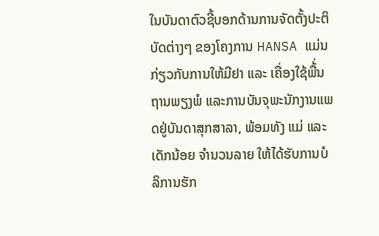ໃນບັນດາຕົວຊີ້ບອກດ້ານການຈັດຕັ້ງປະຕິບັດຕ່າງໆ ຂອງໂຄງການ HANSA ແມ່ນກ່ຽວກັບການໃຫ້ມີຢາ ແລະ ເຄື່ອງໃຊ້ພື້່ນຖານພຽງພໍ ແລະການບັນຈຸພະນັກງານແພດຢູ່ບັນດາສຸກສາລາ, ພ້ອມທັງ ແມ່ ແລະ ເດັກນ້ອຍ ຈຳນວນລາຍ ໃຫ້ໄດ້ຮັບການບໍລິການຮັກ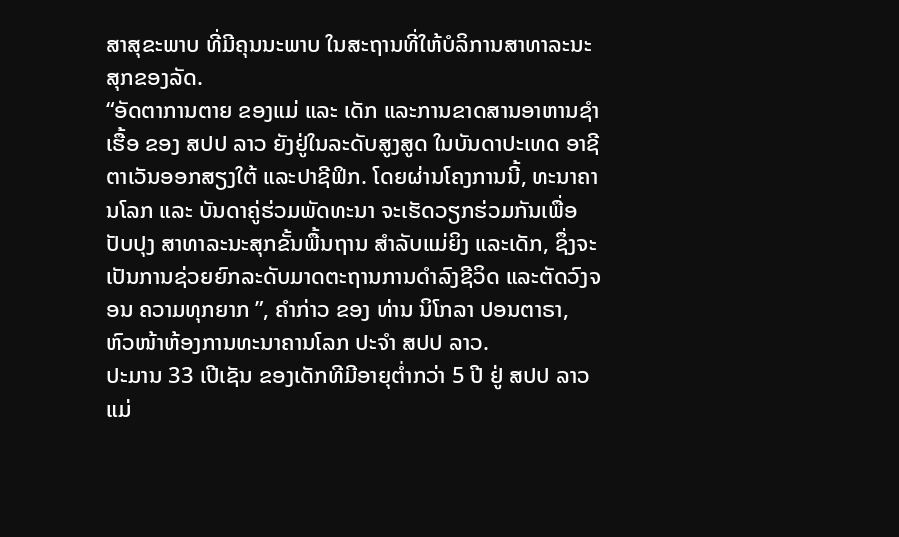ສາສຸຂະພາບ ທີ່ມີຄຸນນະພາບ ໃນສະຖານທີ່ໃຫ້ບໍລິການສາທາລະນະສຸກຂອງລັດ.
“ອັດຕາການຕາຍ ຂອງແມ່ ແລະ ເດັກ ແລະການຂາດສານອາຫານຊໍາເຮື້ອ ຂອງ ສປປ ລາວ ຍັງຢູ່ໃນລະດັບສູງສູດ ໃນບັນດາປະເທດ ອາຊີຕາເວັນອອກສຽງໃຕ້ ແລະປາຊີຟິກ. ໂດຍຜ່ານໂຄງການນີ້, ທະນາຄານໂລກ ແລະ ບັນດາຄູ່ຮ່ວມພັດທະນາ ຈະເຮັດວຽກຮ່ວມກັນເພື່ອປັບປຸງ ສາທາລະນະສຸກຂັ້ນພື້ນຖານ ສໍາລັບແມ່ຍິງ ແລະເດັກ, ຊຶ່ງຈະເປັນການຊ່ວຍຍົກລະດັບມາດຕະຖານການດຳລົງຊີວິດ ແລະຕັດວົງຈອນ ຄວາມທຸກຍາກ ”, ຄໍາກ່າວ ຂອງ ທ່ານ ນິໂກລາ ປອນຕາຣາ, ຫົວໜ້າຫ້ອງການທະນາຄານໂລກ ປະຈໍາ ສປປ ລາວ.
ປະມານ 33 ເປີເຊັນ ຂອງເດັກທີມີອາຍຸຕໍ່າກວ່າ 5 ປີ ຢູ່ ສປປ ລາວ ແມ່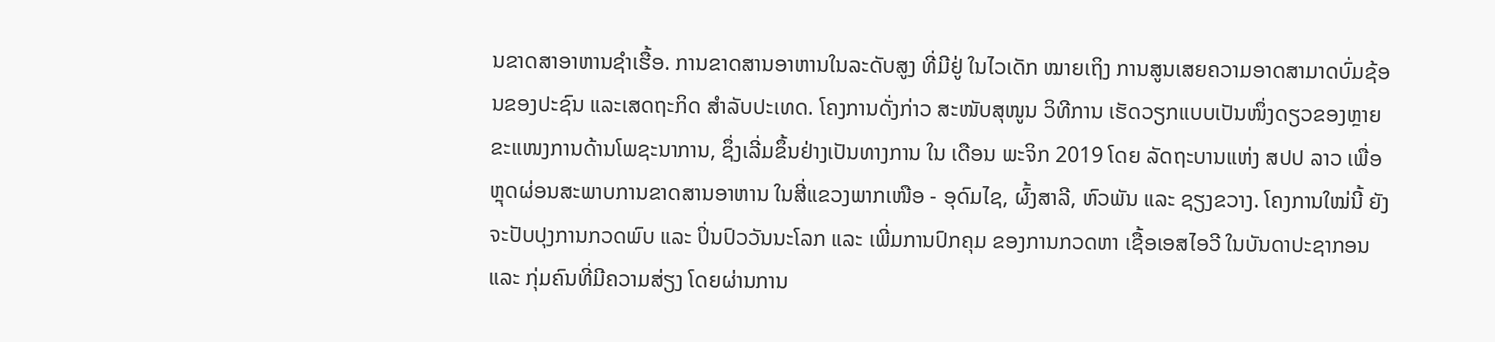ນຂາດສາອາຫານຊໍາເຮື້ອ. ການຂາດສານອາຫານໃນລະດັບສູງ ທີ່ມີຢູ່ ໃນໄວເດັກ ໝາຍເຖິງ ການສູນເສຍຄວາມອາດສາມາດບົ່ມຊ້ອນຂອງປະຊົນ ແລະເສດຖະກິດ ສໍາລັບປະເທດ. ໂຄງການດັ່ງກ່າວ ສະໜັບສຸໜູນ ວິທີການ ເຮັດວຽກແບບເປັນໜຶ່ງດຽວຂອງຫຼາຍຂະແໜງການດ້ານໂພຊະນາການ, ຊຶ່ງເລີ່ມຂຶ້ນຢ່າງເປັນທາງການ ໃນ ເດືອນ ພະຈິກ 2019 ໂດຍ ລັດຖະບານແຫ່ງ ສປປ ລາວ ເພື່ອຫຼຸດຜ່ອນສະພາບການຂາດສານອາຫານ ໃນສີ່ແຂວງພາກເໜືອ - ອຸດົມໄຊ, ຜົ້ງສາລີ, ຫົວພັນ ແລະ ຊຽງຂວາງ. ໂຄງການໃໝ່ນີ້ ຍັງຈະປັບປຸງການກວດພົບ ແລະ ປິ່ນປົວວັນນະໂລກ ແລະ ເພີ່ມການປົກຄຸມ ຂອງການກວດຫາ ເຊື້ອເອສໄອວີ ໃນບັນດາປະຊາກອນ ແລະ ກຸ່ມຄົນທີ່ມີຄວາມສ່ຽງ ໂດຍຜ່ານການ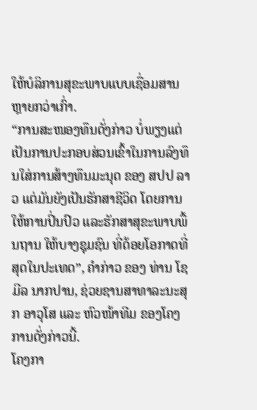ໃຫ້ບໍລິການສຸຂະພາບແບບເຊື່ອມສານຫຼາຍກວ່າເກົ່າ.
“ການສະໜອງທຶນດັ່ງກ່າວ ບໍ່ພຽງແຕ່ ເປັນການປະກອບສ່ວນເຂົ້າໃນການລົງທຶນໃສ່ການສ້າງທຶນມະນຸດ ຂອງ ສປປ ລາວ ແຕ່ມັນຍັງເປັນຮັກສາຊີວິດ ໂດຍການໃຫ້ການປິ່ນປົວ ແລະຮັກສາສຸຂະພາບພື້ນຖານ ໃຫ້ບາງຊຸມຊົນ ທີ່ດ້ອຍໂອກາດທີ່ສຸດໃນປະເທດ”, ຄໍາກ່າວ ຂອງ ທ່ານ ໂຊມີລ ນາກປານ, ຊ່ວຍຊານສາທາລະນະສຸກ ອາວຸໂສ ແລະ ຫົວໜ້າທີມ ຂອງໂຄງການດັ່ງກ່າວນີ້.
ໂຄງກາ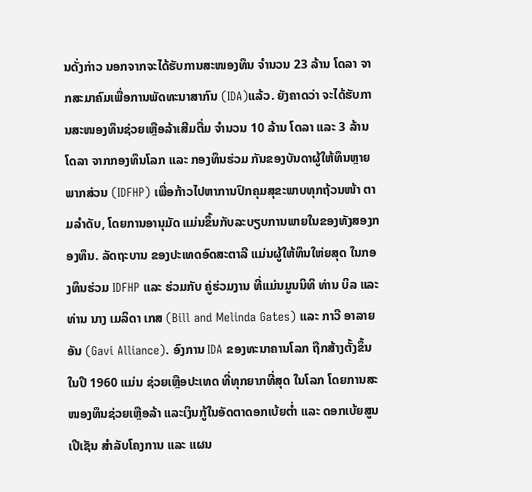ນດັ່ງກ່າວ ນອກຈາກຈະໄດ້ຮັບການສະໜອງທຶນ ຈໍານວນ 23 ລ້ານ ໂດລາ ຈາກສະມາຄົມເພື່ອການພັດທະນາສາກົນ (IDA)ແລ້ວ. ຍັງຄາດວ່າ ຈະໄດ້ຮັບການສະໜອງທຶນຊ່ວຍເຫຼືອລ້າເສີມຕື່ມ ຈໍານວນ 10 ລ້ານ ໂດລາ ແລະ 3 ລ້ານ ໂດລາ ຈາກກອງທຶນໂລກ ແລະ ກອງທຶນຮ່ວມ ກັນຂອງບັນດາຜູ້ໃຫ້ທຶນຫຼາຍພາກສ່ວນ (IDFHP) ເພື່ອກ້າວໄປຫາການປົກຄຸມສຸຂະພາບທຸກຖ້ວນໜ້າ ຕາມລໍາດັບ, ໂດຍການອານຸມັດ ແມ່ນຂຶ້ນກັບລະບຽບການພາຍໃນຂອງທັງສອງກອງທຶນ. ລັດຖະບານ ຂອງປະເທດອົດສະຕາລີ ແມ່ນຜູ້ໃຫ້ທຶນໃຫ່ຍສຸດ ໃນກອງທຶນຮ່ວມ IDFHP ແລະ ຮ່ວມກັບ ຄູ່ຮ່ວມງານ ທີ່ແມ່ນມູນນິທິ ທ່ານ ບິລ ແລະ ທ່ານ ນາງ ເມລິດາ ເກສ (Bill and Melinda Gates) ແລະ ກາວີ ອາລາຍອັນ (Gavi Alliance). ອົງການ IDA ຂອງທະນາຄານໂລກ ຖືກສ້າງຕັ້ງຂຶ້ນ ໃນປີ 1960 ແມ່ນ ຊ່ວຍເຫຼືອປະເທດ ທີ່ທຸກຍາກທີ່ສຸດ ໃນໂລກ ໂດຍການສະໜອງທຶນຊ່ວຍເຫຼືອລ້າ ແລະເງິນກູ້ໃນອັດຕາດອກເບ້ຍຕໍ່າ ແລະ ດອກເບ້ຍສູນເປີເຊັນ ສໍາລັບໂຄງການ ແລະ ແຜນ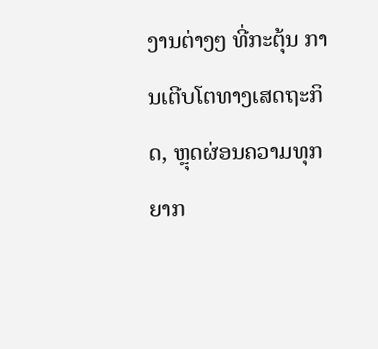ງານຕ່າງໆ ທີ່ກະຕຸ້ນ ການເຕີບໂຕທາງເສດຖະກິດ, ຫຼຸດຜ່ອນຄວາມທຸກຍາກ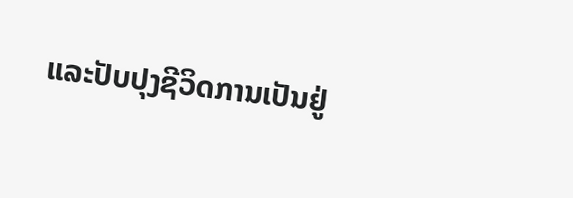ແລະປັບປຸງຊີວິດການເປັນຢູ່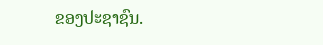ຂອງປະຊາຊົນ.